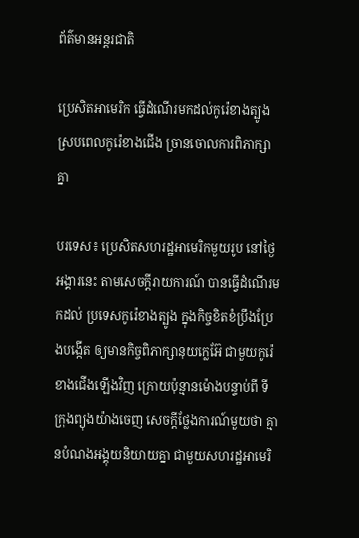ព័ត៌មានអន្តរជាតិ

ប្រេសិតអាមេរិក ធ្វើដំណើរមកដល់កូរ៉េខាងត្បូង ស្របពេលកូរ៉េខាងជើង ច្រានចោលការពិភាក្សាគ្នា

បរទេស៖ ប្រេសិតសហរដ្ឋអាមេរិកមួយរូប នៅថ្ងៃអង្គារនេះ តាមសេចក្តីរាយការណ៍ បានធ្វើដំណើរមកដល់ ប្រទេសកូរ៉េខាងត្បូង ក្នុងកិច្ចខិតខំប្រឹងប្រែងបង្កើត ឲ្យមានកិច្ចពិភាក្សានុយក្លេអ៊ែ ជាមួយកូរ៉េខាងជើងឡើងវិញ ក្រោយប៉ុន្មានម៉ោងបន្ទាប់ពី ទីក្រុងព្យុងយ៉ាងចេញ សេចក្តីថ្លែងការណ៍មួយថា គ្មានបំណងអង្គុយនិយាយគ្នា ជាមួយសហរដ្ឋអាមេរិ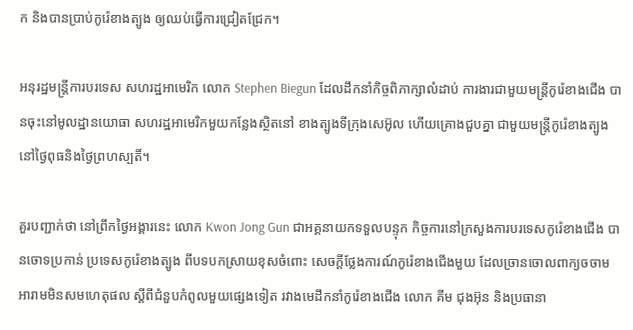ក និងបានប្រាប់កូរ៉េខាងត្បូង ឲ្យឈប់ធ្វើការជ្រៀតជ្រែក។

អនុរដ្ឋមន្ត្រីការបរទេស សហរដ្ឋអាមេរិក លោក Stephen Biegun ដែលដឹកនាំកិច្ចពិភាក្សាលំដាប់ ការងារជាមួយមន្ត្រីកូរ៉េខាងជើង បានចុះនៅមូលដ្ឋានយោធា សហរដ្ឋអាមេរិកមួយកន្លែងស្ថិតនៅ ខាងត្បូងទីក្រុងសេអ៊ូល ហើយគ្រោងជួបគ្នា ជាមួយមន្ត្រីកូរ៉េខាងត្បូង នៅថ្ងៃពុធនិងថ្ងៃព្រហស្បតិ៍។

គួរបញ្ជាក់ថា នៅព្រឹកថ្ងៃអង្គារនេះ លោក Kwon Jong Gun ជាអគ្គនាយកទទួលបន្ទុក កិច្ចការនៅក្រសួងការបរទេសកូរ៉េខាងជើង បានចោទប្រកាន់ ប្រទេសកូរ៉េខាងត្បូង ពីបទបកស្រាយខុសចំពោះ សេចក្តីថ្លែងការណ៍កូរ៉េខាងជើងមួយ ដែលច្រានចោលពាក្យចចាម អារាមមិនសមហេតុផល ស្តីពីជំនួបកំពូលមួយផ្សេងទៀត រវាងមេដឹកនាំកូរ៉េខាងជើង លោក គីម ជុងអ៊ុន និងប្រធានា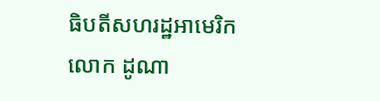ធិបតីសហរដ្ឋអាមេរិក លោក ដូណា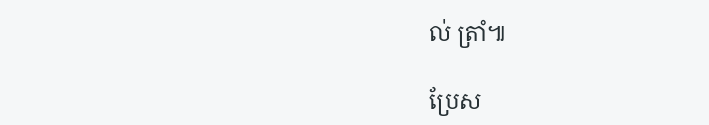ល់ ត្រាំ៕

ប្រែស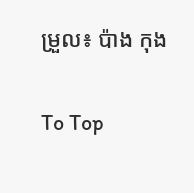ម្រួល៖ ប៉ាង កុង

To Top